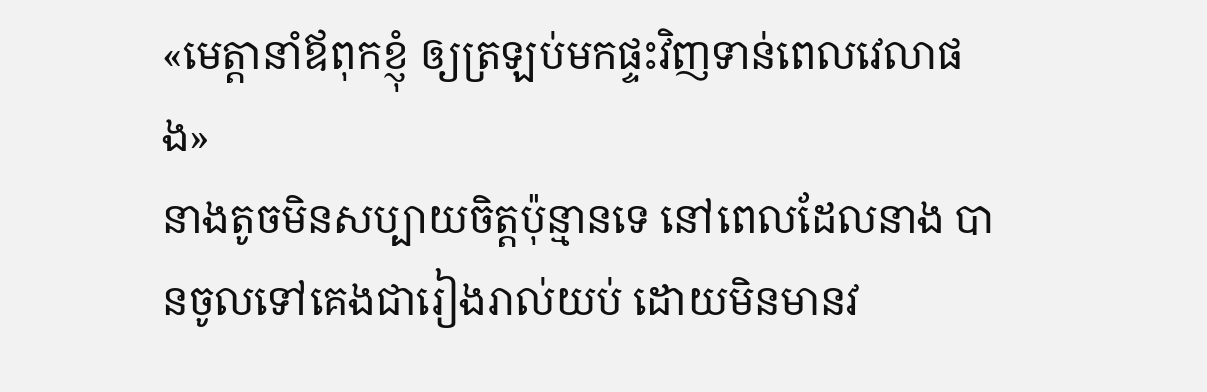«មេត្តានាំឪពុកខ្ញុំ ឲ្យត្រឡប់មកផ្ទះវិញទាន់ពេលវេលាផង»
នាងតូចមិនសប្បាយចិត្តប៉ុន្មានទេ នៅពេលដែលនាង បានចូលទៅគេងជារៀងរាល់យប់ ដោយមិនមានវ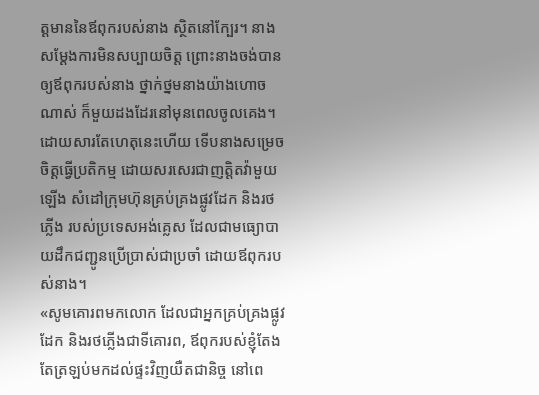ត្តមាននៃឪពុករបស់នាង ស្ថិតនៅក្បែរ។ នាងសម្ដែងការមិនសប្បាយចិត្ត ព្រោះនាងចង់បានឲ្យឪពុករបស់នាង ថ្នាក់ថ្នមនាងយ៉ាងហោចណាស់ ក៏មួយដងដែរនៅមុនពេលចូលគេង។ ដោយសារតែហេតុនេះហើយ ទើបនាងសម្រេចចិត្តធ្វើប្រតិកម្ម ដោយសរសេរជាញត្តិតវ៉ាមួយឡើង សំដៅក្រុមហ៊ុនគ្រប់គ្រងផ្លូវដែក និងរថភ្លើង របស់ប្រទេសអង់គ្លេស ដែលជាមធ្យោបាយដឹកជញ្ជូនប្រើប្រាស់ជាប្រចាំ ដោយឪពុករបស់នាង។
«សូមគោរពមកលោក ដែលជាអ្នកគ្រប់គ្រងផ្លូវដែក និងរថភ្លើងជាទីគោរព, ឪពុករបស់ខ្ញុំតែងតែត្រឡប់មកដល់ផ្ទះវិញយឺតជានិច្ច នៅពេ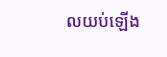លយប់ឡើង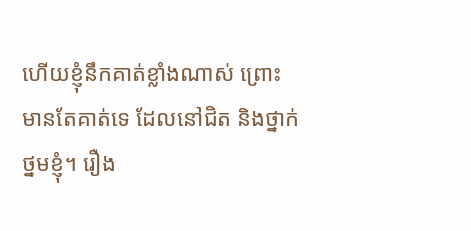ហើយខ្ញុំនឹកគាត់ខ្លាំងណាស់ ព្រោះមានតែគាត់ទេ ដែលនៅជិត និងថ្នាក់ថ្នមខ្ញុំ។ រឿង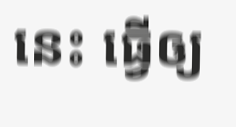នេះ ធ្វើឲ្យ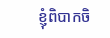ខ្ញុំពិបាកចិ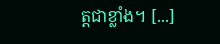ត្តជាខ្លាំង។ [...]